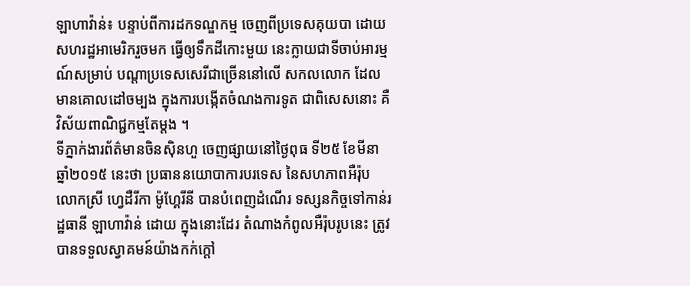ឡាហាវ៉ាន់៖ បន្ទាប់ពីការដកទណ្ឌកម្ម ចេញពីប្រទេសគុយបា ដោយសហរដ្ឋអាមេរិករួចមក ធ្វើឲ្យទឹកដីកោះមួយ នេះក្លាយជាទីចាប់អារម្មណ៍សម្រាប់ បណ្តាប្រទេសសេរីជាច្រើននៅលើ សកលលោក ដែលមានគោលដៅចម្បង ក្នុងការបង្កើតចំណងការទូត ជាពិសេសនោះ គឺវិស័យពាណិជ្ជកម្មតែម្តង ។
ទីភ្នាក់ងារព័ត៌មានចិនស៊ិនហួ ចេញផ្សាយនៅថ្ងៃពុធ ទី២៥ ខែមីនា ឆ្នាំ២០១៥ នេះថា ប្រធាននយោបាការបរទេស នៃសហភាពអឺរ៉ុប លោកស្រី ហ្វេដឺរីកា ម៉ូហ្គែរីនី បានបំពេញដំណើរ ទស្សនកិច្ចទៅកាន់រដ្ឋធានី ឡាហាវ៉ាន់ ដោយ ក្នុងនោះដែរ តំណាងកំពូលអឺរ៉ុបរូបនេះ ត្រូវបានទទួលស្វាគមន៍យ៉ាងកក់ក្តៅ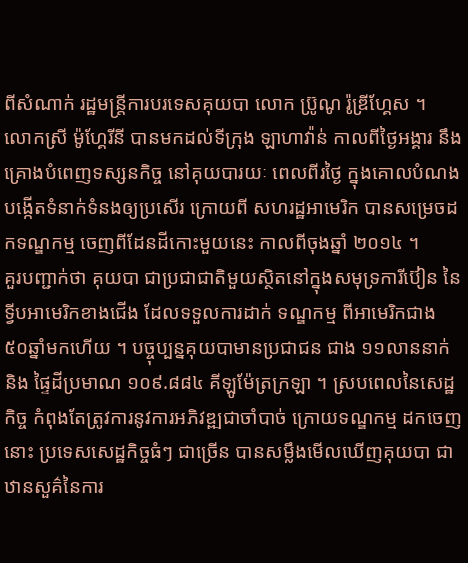ពីសំណាក់ រដ្ឋមន្ត្រីការបរទេសគុយបា លោក ប្រ៊ូណូ រ៉ូឌ្រីហ្គែស ។
លោកស្រី ម៉ូហ្គែរីនី បានមកដល់ទីក្រុង ឡាហាវ៉ាន់ កាលពីថ្ងៃអង្គារ នឹងគ្រោងបំពេញទស្សនកិច្ច នៅគុយបារយៈ ពេលពីរថ្ងៃ ក្នុងគោលបំណងបង្កើតទំនាក់ទំនងឲ្យប្រសើរ ក្រោយពី សហរដ្ឋអាមេរិក បានសម្រេចដកទណ្ឌកម្ម ចេញពីដែនដីកោះមួយនេះ កាលពីចុងឆ្នាំ ២០១៤ ។
គួរបញ្ជាក់ថា គុយបា ជាប្រជាជាតិមួយស្ថិតនៅក្នុងសមុទ្រការីប៊ៀន នៃទ្វីបអាមេរិកខាងជើង ដែលទទួលការដាក់ ទណ្ឌកម្ម ពីអាមេរិកជាង ៥០ឆ្នាំមកហើយ ។ បច្ចុប្បន្នគុយបាមានប្រជាជន ជាង ១១លាននាក់ និង ផ្ទៃដីប្រមាណ ១០៩.៨៨៤ គីឡូម៉ែត្រក្រឡា ។ ស្របពេលនៃសេដ្ឋកិច្ច កំពុងតែត្រូវការនូវការអភិវឌ្ឍជាចាំបាច់ ក្រោយទណ្ឌកម្ម ដកចេញនោះ ប្រទេសសេដ្ឋកិច្ចធំៗ ជាច្រើន បានសម្លឹងមើលឃើញគុយបា ជាឋានសួគ៌នៃការ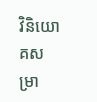វិនិយោគសម្រា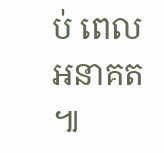ប់ ពេលអនាគត ៕